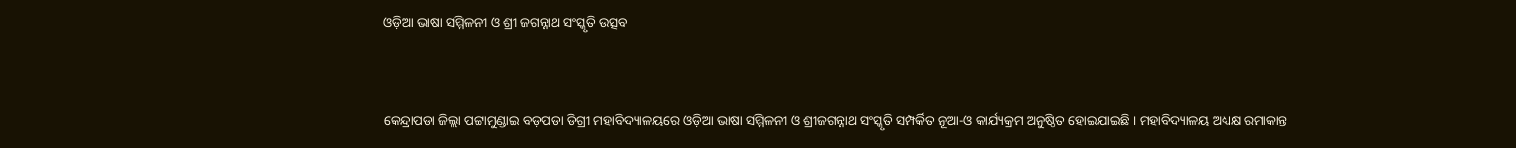ଓଡ଼ିଆ ଭାଷା ସମ୍ମିଳନୀ ଓ ଶ୍ରୀ ଜଗନ୍ନାଥ ସଂସ୍କୃତି ଉତ୍ସବ


କେନ୍ଦ୍ରାପଡା ଜିଲ୍ଲା ପଟ୍ଟାମୁଣ୍ଡାଇ ବଡ଼ପଡା ଡିଗ୍ରୀ ମହାବିଦ୍ୟାଳୟରେ ଓଡ଼ିଆ ଭାଷା ସମ୍ମିଳନୀ ଓ ଶ୍ରୀଜଗନ୍ନାଥ ସଂସ୍କୃତି ସମ୍ପର୍କିତ ନୂଆ-ଓ କାର୍ଯ୍ୟକ୍ରମ ଅନୁଷ୍ଠିତ ହୋଇଯାଇଛି । ମହାବିଦ୍ୟାଳୟ ଅଧ୍ୟକ୍ଷ ରମାକାନ୍ତ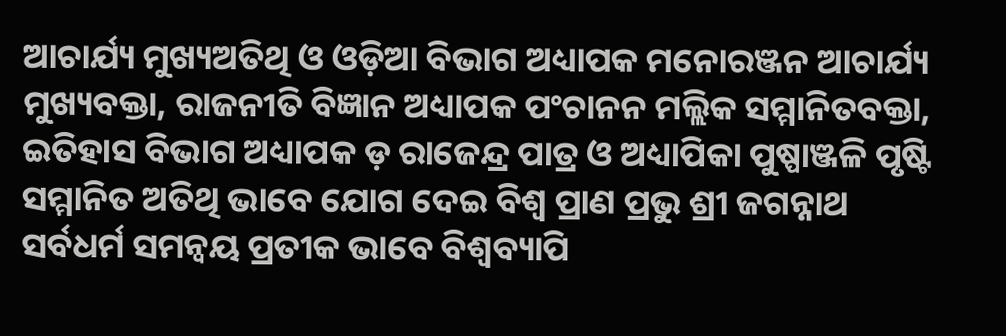ଆଚାର୍ଯ୍ୟ ମୁଖ୍ୟଅତିଥି ଓ ଓଡ଼ିଆ ବିଭାଗ ଅଧ୍ୟାପକ ମନୋରଞ୍ଜନ ଆଚାର୍ଯ୍ୟ ମୁଖ୍ୟବକ୍ତା, ରାଜନୀତି ବିଜ୍ଞାନ ଅଧ୍ୟାପକ ପଂଚାନନ ମଲ୍ଲିକ ସମ୍ମାନିତବକ୍ତା, ଇତିହାସ ବିଭାଗ ଅଧ୍ୟାପକ ଡ଼ ରାଜେନ୍ଦ୍ର ପାତ୍ର ଓ ଅଧ୍ୟାପିକା ପୁଷ୍ପାଞ୍ଜଳି ପୃଷ୍ଟି ସମ୍ମାନିତ ଅତିଥି ଭାବେ ଯୋଗ ଦେଇ ବିଶ୍ୱ ପ୍ରାଣ ପ୍ରଭୁ ଶ୍ରୀ ଜଗନ୍ନାଥ ସର୍ବଧର୍ମ ସମନ୍ୱୟ ପ୍ରତୀକ ଭାବେ ବିଶ୍ୱବ୍ୟାପି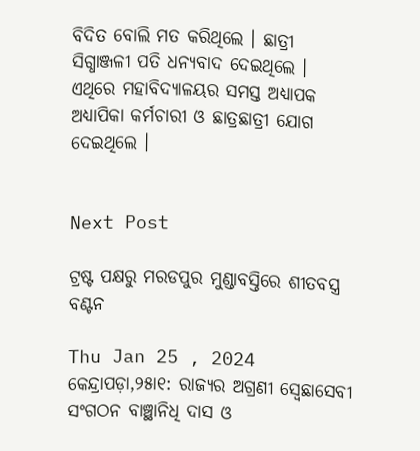ବିଦିତ ବୋଲି ମତ କରିଥିଲେ । ଛାତ୍ରୀ ସିଗ୍ଧାଞ୍ଜଳୀ ପତି ଧନ୍ୟବାଦ ଦେଇଥିଲେ । ଏଥିରେ ମହାବିଦ୍ୟାଳୟର ସମସ୍ତ ଅଧ୍ୟାପକ ଅଧ୍ୟାପିକା କର୍ମଚାରୀ ଓ ଛାତ୍ରଛାତ୍ରୀ ଯୋଗ ଦେଇଥିଲେ ।


Next Post

ଟ୍ରଷ୍ଟ ପକ୍ଷରୁ ମରଡପୁର ମୁଣ୍ଡାବସ୍ତିରେ ଶୀତବସ୍ତ୍ର ବଣ୍ଟନ

Thu Jan 25 , 2024
କେନ୍ଦ୍ରାପଡ଼ା,୨୫ା୧: ରାଜ୍ୟର ଅଗ୍ରଣୀ ସ୍ୱେଛାସେବୀ ସଂଗଠନ ବାଞ୍ଛାନିଧି ଦାସ ଓ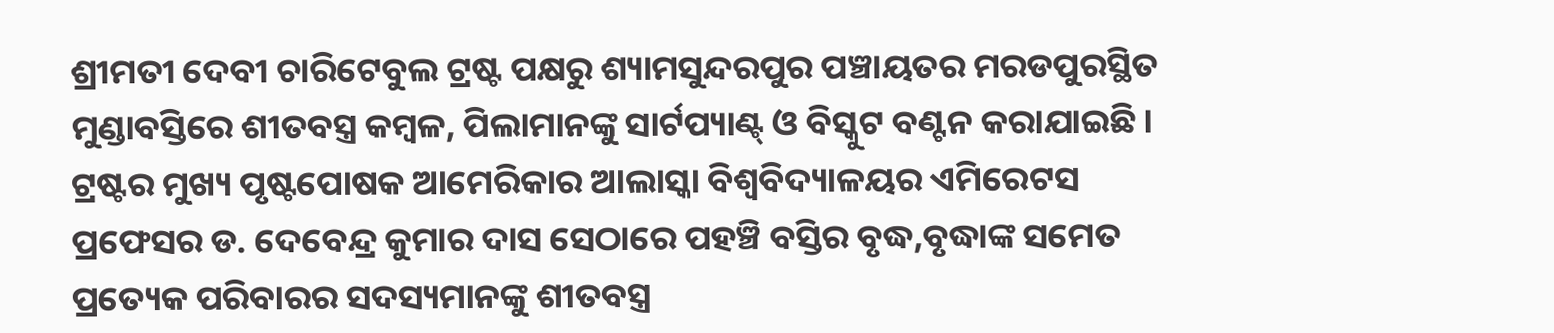ଶ୍ରୀମତୀ ଦେବୀ ଚାରିଟେବୁଲ ଟ୍ରଷ୍ଟ ପକ୍ଷରୁ ଶ୍ୟାମସୁନ୍ଦରପୁର ପଞ୍ଚାୟତର ମରଡପୁରସ୍ଥିତ ମୁଣ୍ଡାବସ୍ତିରେ ଶୀତବସ୍ତ୍ର କମ୍ବଳ, ପିଲାମାନଙ୍କୁ ସାର୍ଟପ୍ୟାଣ୍ଟ୍ ଓ ବିସ୍କୁଟ ବଣ୍ଟନ କରାଯାଇଛି । ଟ୍ରଷ୍ଟର ମୁଖ୍ୟ ପୃଷ୍ଟପୋଷକ ଆମେରିକାର ଆଲାସ୍କା ବିଶ୍ୱବିଦ୍ୟାଳୟର ଏମିରେଟସ ପ୍ରଫେସର ଡ. ଦେବେନ୍ଦ୍ର କୁମାର ଦାସ ସେଠାରେ ପହଞ୍ଚି ବସ୍ତିର ବୃଦ୍ଧ,ବୃଦ୍ଧାଙ୍କ ସମେତ ପ୍ରତ୍ୟେକ ପରିବାରର ସଦସ୍ୟମାନଙ୍କୁ ଶୀତବସ୍ତ୍ର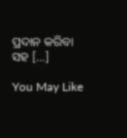ପ୍ରଦାନ କରିବା ସହ […]

You May Like